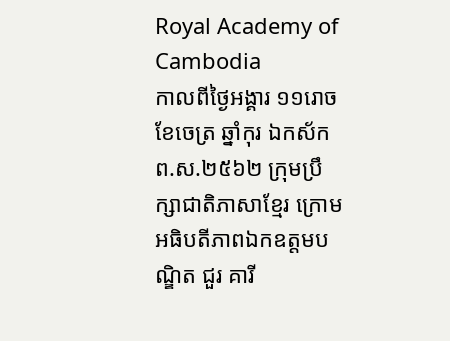Royal Academy of Cambodia
កាលពីថ្ងៃអង្គារ ១១រោច ខែចេត្រ ឆ្នាំកុរ ឯកស័ក ព.ស.២៥៦២ ក្រុមប្រឹក្សាជាតិភាសាខ្មែរ ក្រោមអធិបតីភាពឯកឧត្តមបណ្ឌិត ជួរ គារី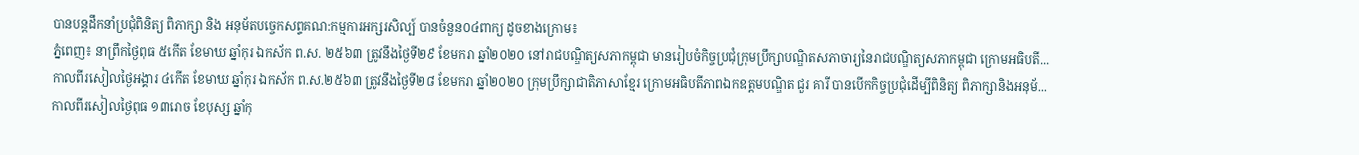បានបន្តដឹកនាំប្រជុំពិនិត្យ ពិភាក្សា និង អនុម័តបច្ចេកសព្ទគណ:កម្មការអក្សរសិល្ប៍ បានចំនួន០៤ពាក្យ ដូចខាងក្រោម៖
ភ្នំពេញ៖ នាព្រឹកថ្ងៃពុធ ៥កើត ខែមាឃ ឆ្នាំកុរ ឯកស័ក ព.ស. ២៥៦៣ ត្រូវនឹងថ្ងៃទី២៩ ខែមករា ឆ្នាំ២០២០ នៅរាជបណ្ឌិត្យសភាកម្ពុជា មានរៀបចំកិច្ចប្រជុំក្រុមប្រឹក្សាបណ្ឌិតសភាចារ្យនៃរាជបណ្ឌិត្យសភាកម្ពុជា ក្រោមអធិបតី...
កាលពីរសៀលថ្ងៃអង្គារ ៤កើត ខែមាឃ ឆ្នាំកុរ ឯកស័ក ព.ស.២៥៦៣ ត្រូវនឹងថ្ងៃទី២៨ ខែមករា ឆ្នាំ២០២០ ក្រុមប្រឹក្សាជាតិភាសាខ្មែរ ក្រោមអធិបតីភាពឯកឧត្តមបណ្ឌិត ជួរ គារី បានបើកកិច្ចប្រជុំដើម្បីពិនិត្យ ពិភាក្សានិងអនុម័...
កាលពីរសៀលថ្ងៃពុធ ១៣រោច ខែបុស្ស ឆ្នាំកុ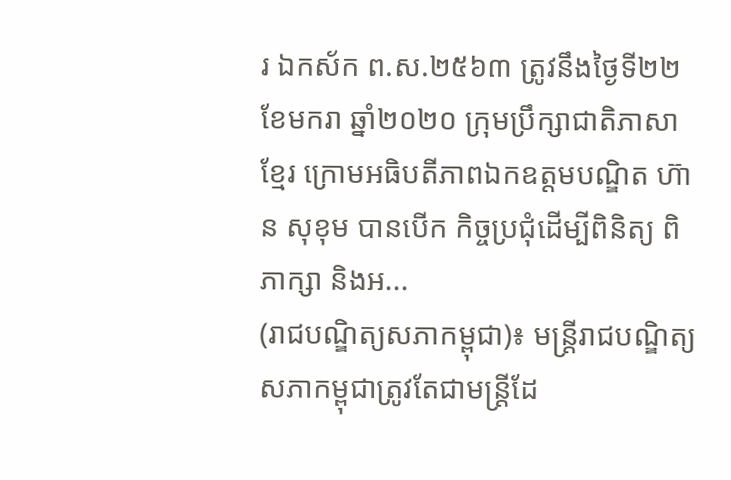រ ឯកស័ក ព.ស.២៥៦៣ ត្រូវនឹងថ្ងៃទី២២ ខែមករា ឆ្នាំ២០២០ ក្រុមប្រឹក្សាជាតិភាសាខ្មែរ ក្រោមអធិបតីភាពឯកឧត្តមបណ្ឌិត ហ៊ាន សុខុម បានបើក កិច្ចប្រជុំដើម្បីពិនិត្យ ពិភាក្សា និងអ...
(រាជបណ្ឌិត្យសភាកម្ពុជា)៖ មន្ត្រីរាជបណ្ឌិត្យសភាកម្ពុជាត្រូវតែជាមន្ត្រីដែ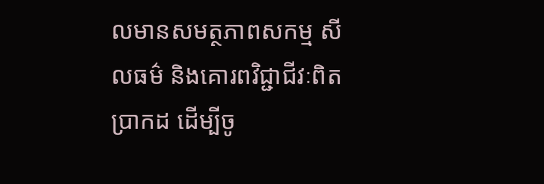លមានសមត្ថភាពសកម្ម សីលធម៌ និងគោរពវិជ្ជាជីវៈពិតប្រាកដ ដើម្បីចូ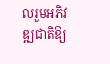លរួមអភិវឌ្ឍជាតិឱ្យ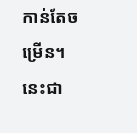កាន់តែចម្រើន។ នេះជា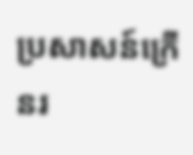ប្រសាសន៍ក្រើនរ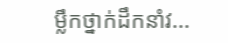ម្លឹកថ្នាក់ដឹកនាំវ...